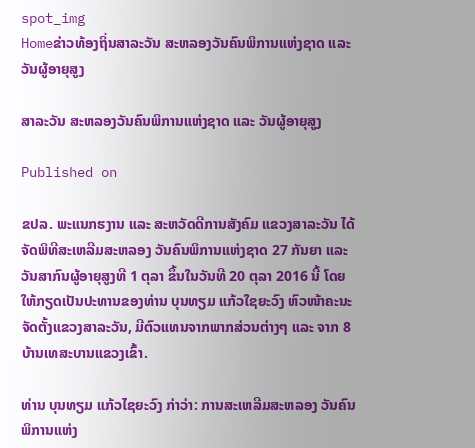spot_img
Homeຂ່າວທ້ອງຖິ່ນສາລະວັນ ສະຫລອງວັນຄົນພິການແຫ່ງຊາດ ແລະ ວັນຜູ້ອາຍຸສູງ

ສາລະວັນ ສະຫລອງວັນຄົນພິການແຫ່ງຊາດ ແລະ ວັນຜູ້ອາຍຸສູງ

Published on

ຂປລ. ພະແນກຮງານ ແລະ ສະຫວັດດີການສັງຄົມ ແຂວງສາລະວັນ ໄດ້ຈັດພິທີສະເຫລີມສະຫລອງ ວັນຄົນພິການແຫ່ງຊາດ 27 ກັນຍາ ແລະ ວັນສາກົນຜູ້ອາຍຸສູງທີ 1 ຕຸລາ ຂຶ້ນໃນວັນທີ 20 ຕຸລາ 2016 ນີ້ ໂດຍໃຫ້ກຽດເປັນປະທານຂອງທ່ານ ບຸນທຽມ ແກ້ວໃຊຍະວົງ ຫົວໜ້າຄະນະຈັດຕັ້ງແຂວງສາລະວັນ, ມີຕົວແທນຈາກພາກສ່ວນຕ່າງໆ ແລະ ຈາກ 8 ບ້ານເທສະບານແຂວງເຂົ້າ.

ທ່ານ ບຸນທຽມ ແກ້ວໄຊຍະວົງ ກ່າວ່າ: ການສະເຫລີມສະຫລອງ ວັນຄົນພິການແຫ່ງ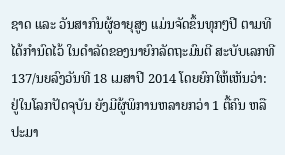ຊາດ ແລະ ວັນສາກົນຜູ້ອາຍຸສູງ ແມ່ນຈັດຂຶ້ນທຸກໆປີ ຕາມທີໄດ້ກຳນົດໄວ້ ໃນດຳລັດຂອງນາຍົກລັດຖະມົນຕີ ສະບັບເລກທີ 137/ນຍລົງວັນທີ 18 ເມສາປີ 2014 ໂດຍຍົກໃຫ້ເຫັນວ່າ: ຢູ່ໃນໂລກປັດຈຸບັນ ຍັງມີຜູ້ພິການຫລາຍກວ່າ 1 ຕື້ຄົນ ຫລື ປະມາ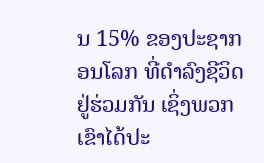ນ 15% ຂອງປະຊາກອນໂລກ ທີ່ດຳລົງຊີວິດຢູ່ຮ່ວມກັນ ເຊິ່ງພວກເຂົາໄດ້ປະ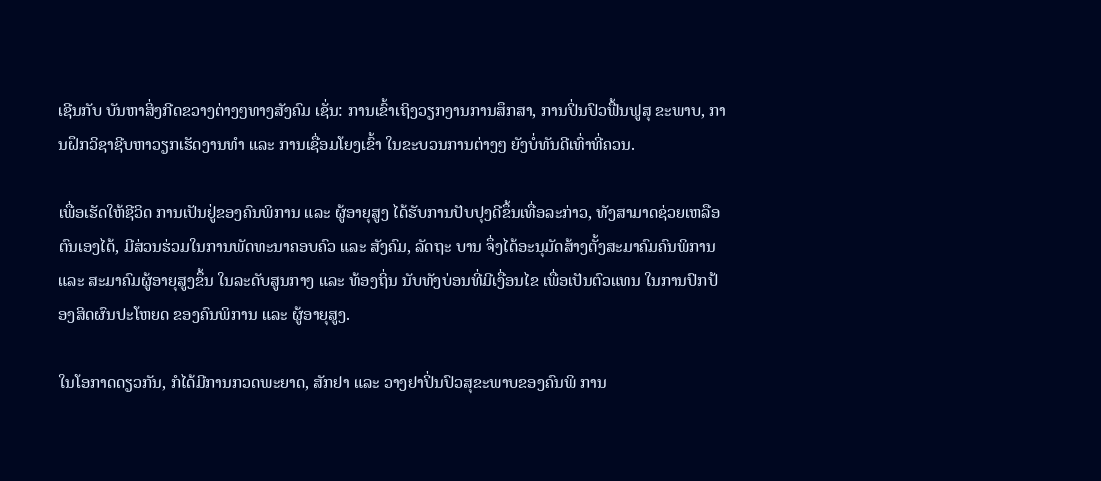ເຊີນກັບ ບັນຫາສິ່ງກີດຂວາງຕ່າງໆທາງສັງຄົມ ເຊັ່ນ: ການເຂົ້າເຖິງວຽກງານການສຶກສາ, ການປິ່ນປົວຟື້ນຟູສຸ ຂະພາບ, ການຝຶກວິຊາຊີບຫາວຽກເຮັດງານທຳ ແລະ ການເຊື່ອມໂຍງເຂົ້າ ໃນຂະບວນການຕ່າງໆ ຍັງບໍ່ທັນດີເທົ່າທີ່ຄວນ.

ເພື່ອເຮັດໃຫ້ຊີວິດ ການເປັນຢູ່ຂອງຄົນພິການ ແລະ ຜູ້ອາຍຸສູງ ໄດ້ຮັບການປັບປຸງດີຂຶ້ນເທື່ອລະກ່າວ, ທັງສາມາດຊ່ວຍເຫລືອຕົນເອງໄດ້, ມີສ່ວນຮ່ວມໃນການພັດທະນາຄອບຄົວ ແລະ ສັງຄົມ, ລັດຖະ ບານ ຈຶ່ງໄດ້ອະນຸມັດສ້າງຕັ້ງສະມາຄົມຄົນພິການ ແລະ ສະມາຄົມຜູ້ອາຍຸສູງຂຶ້ນ ໃນລະດັບສູນກາງ ແລະ ທ້ອງຖິ່ນ ນັບທັງບ່ອນທີ່ມີເງື່ອນໄຂ ເພື່ອເປັນຕົວແທນ ໃນການປົກປ້ອງສິດຜົນປະໂຫຍດ ຂອງຄົນພິການ ແລະ ຜູ້ອາຍຸສູງ.

ໃນໂອກາດດຽວກັນ, ກໍໄດ້ມີການກວດພະຍາດ, ສັກຢາ ແລະ ວາງຢາປິ່ນປົວສຸຂະພາບຂອງຄົນພິ ການ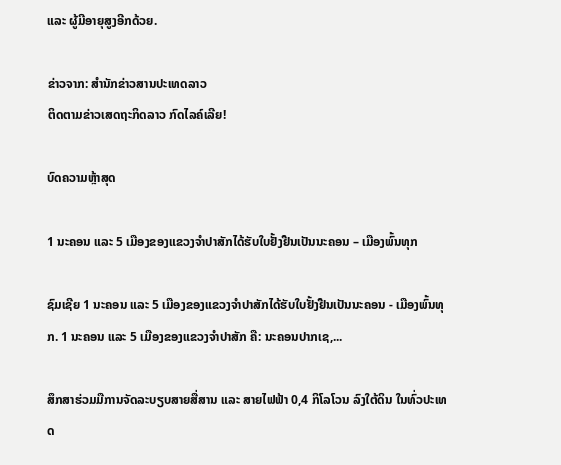ແລະ ຜູ້ມີອາຍຸສູງອີກດ້ວຍ.

ຂ່າວຈາກ: ສຳນັກຂ່າວສານປະເທດລາວ
ຕິດຕາມຂ່າວເສດຖະກິດລາວ ກົດໄລຄ໌ເລີຍ!

ບົດຄວາມຫຼ້າສຸດ

1 ນະຄອນ ແລະ 5 ເມືອງຂອງແຂວງຈໍາປາສັກໄດ້ຮັບໃບຢັ້ງຢືນເປັນນະຄອນ – ເມືອງພົ້ນທຸກ

ຊົມເຊີຍ 1 ນະຄອນ ແລະ 5 ເມືອງຂອງແຂວງຈຳປາສັກໄດ້ຮັບໃບຢັ້ງຢືນເປັນນະຄອນ - ເມືອງພົ້ນທຸກ. 1 ນະຄອນ ແລະ 5 ເມືອງຂອງແຂວງຈໍາປາສັກ ຄື: ນະຄອນປາກເຊ,...

ສຶກສາຮ່ວມມືການຈັດລະບຽບສາຍສື່ສານ ແລະ ສາຍໄຟຟ້າ 0,4 ກິໂລໂວນ ລົງໃຕ້ດິນ ໃນທົ່ວປະເທດ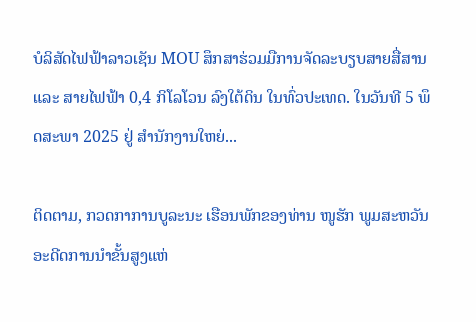ບໍລິສັດໄຟຟ້າລາວເຊັນ MOU ສຶກສາຮ່ວມມືການຈັດລະບຽບສາຍສື່ສານ ແລະ ສາຍໄຟຟ້າ 0,4 ກິໂລໂວນ ລົງໃຕ້ດິນ ໃນທົ່ວປະເທດ. ໃນວັນທີ 5 ພຶດສະພາ 2025 ຢູ່ ສໍານັກງານໃຫຍ່...

ຕິດຕາມ, ກວດກາການບູລະນະ ເຮືອນພັກຂອງທ່ານ ໜູຮັກ ພູມສະຫວັນ ອະດີດການນໍາຂັ້ນສູງແຫ່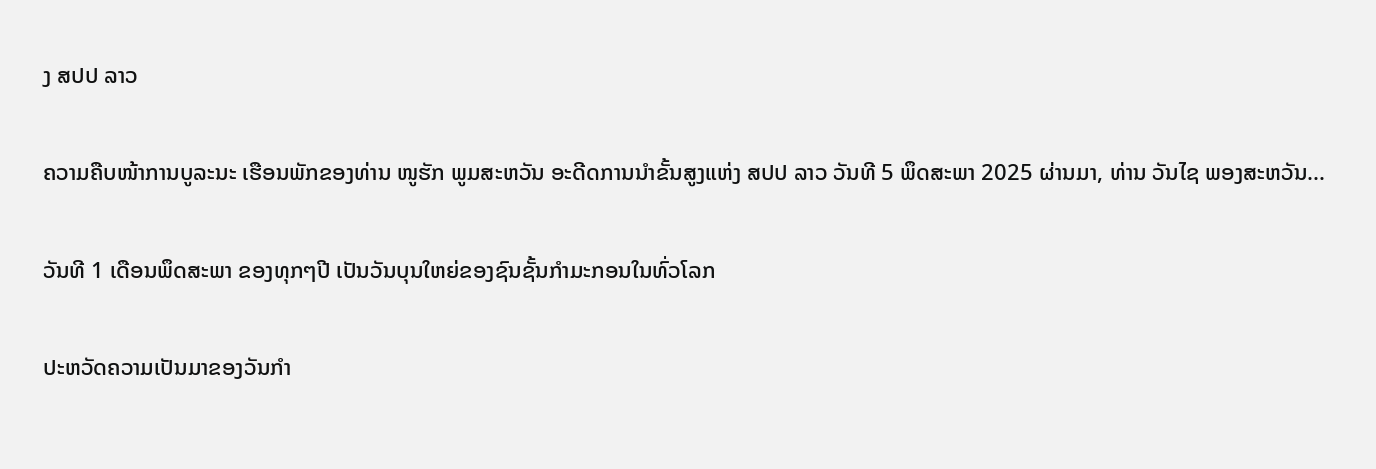ງ ສປປ ລາວ

ຄວາມຄືບໜ້າການບູລະນະ ເຮືອນພັກຂອງທ່ານ ໜູຮັກ ພູມສະຫວັນ ອະດີດການນໍາຂັ້ນສູງແຫ່ງ ສປປ ລາວ ວັນທີ 5 ພຶດສະພາ 2025 ຜ່ານມາ, ທ່ານ ວັນໄຊ ພອງສະຫວັນ...

ວັນທີ 1 ເດືອນພຶດສະພາ ຂອງທຸກໆປີ ເປັນວັນບຸນໃຫຍ່ຂອງຊົນຊັ້ນກຳມະກອນໃນທົ່ວໂລກ

ປະຫວັດຄວາມເປັນມາຂອງວັນກຳ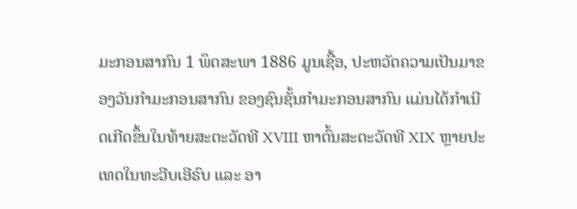ມະກອນສາກົນ 1 ພຶດສະພາ 1886 ມູນເຊື້ອ, ປະຫວັດຄວາມເປັນມາຂອງວັນກໍາມະກອນສາກົນ ຂອງຊົນຊັ້ນກຳມະກອນສາກົນ ແມ່ນໄດ້ກໍາເນີດເກີດຂຶ້ນໃນທ້າຍສະຕະວັດທີ XVIII ຫາຕົ້ນສະຕະວັດທີ XIX ຫຼາຍປະເທດໃນທະວີບເອີຣົບ ແລະ ອາ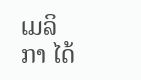ເມລິກາ ໄດ້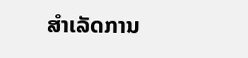ສຳເລັດການ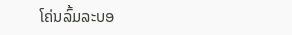ໂຄ່ນລົ້ມລະບອ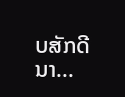ບສັກດີນາ...